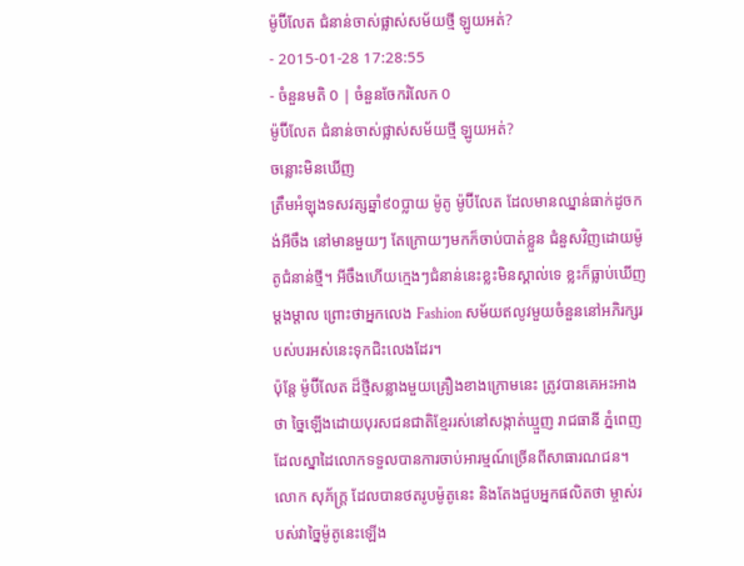ម៉ូប៊ីលែត ជំនាន់ចាស់ផ្លាស់សម័យថ្មី ឡូយអត់?
- 2015-01-28 17:28:55
- ចំនួនមតិ 0 | ចំនួនចែករំលែក 0
ម៉ូប៊ីលែត ជំនាន់ចាស់ផ្លាស់សម័យថ្មី ឡូយអត់?
ចន្លោះមិនឃើញ
ត្រឹមអំឡុងទសវត្សឆ្នាំ៩០ប្លាយ ម៉ូតូ ម៉ូប៊ីលែត ដែលមានឈ្នាន់ធាក់ដូចកង់អីចឹង នៅមានមួយៗ តែក្រោយៗមកក៏ចាប់បាត់ខ្លួន ជំនួសវិញដោយម៉ូតូជំនាន់ថ្មី។ អីចឹងហើយក្មេងៗជំនាន់នេះខ្លះមិនស្គាល់ទេ ខ្លះក៏ធ្លាប់ឃើញម្ដងម្ដាល ព្រោះថាអ្នកលេង Fashion សម័យឥលូវមួយចំនួននៅអភិរក្សរបស់បរអស់នេះទុកជិះលេងដែរ។
ប៉ុន្តែ ម៉ូប៊ីលែត ដ៏ថ្មីសន្លាងមួយគ្រឿងខាងក្រោមនេះ ត្រូវបានគេអះអាងថា ច្នៃឡើងដោយបុរសជនជាតិខ្មែររស់នៅសង្កាត់ឃ្មួញ រាជធានី ភ្នំពេញ ដែលស្នាដៃលោកទទួលបានការចាប់អារម្មណ៍ច្រើនពីសាធារណជន។
លោក សុភ័ក្ត្រ ដែលបានថតរូបម៉ូតូនេះ និងតែងជួបអ្នកផលិតថា ម្ចាស់របស់វាច្នៃម៉ូតូនេះឡើង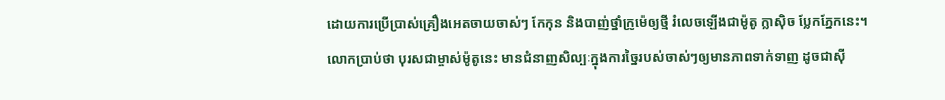ដោយការប្រើប្រាស់គ្រឿងអេតចាយចាស់ៗ កែកុន និងបាញ់ថ្នាំក្រូម៉េឲ្យថ្មី រំលេចឡើងជាម៉ូតូ ក្លាស៊ិច ប្លែកភ្នែកនេះ។
លោកប្រាប់ថា បុរសជាម្ចាស់ម៉ូតូនេះ មានជំនាញសិល្បៈក្នុងការច្នៃរបស់ចាស់ៗឲ្យមានភាពទាក់ទាញ ដូចជាស៊ី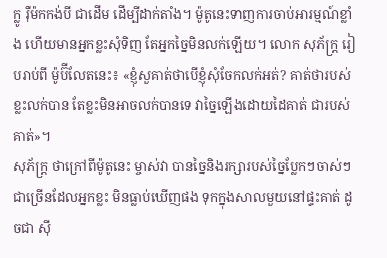ក្លូ រ៉ឺម៉កកង់បី ជាដើម ដើម្បីដាក់តាំង។ ម៉ូតូនេះទាញការចាប់អារម្មណ៍ខ្លាំង ហើយមានអ្នកខ្លះសុំទិញ តែអ្នកច្នៃមិនលក់ឡើយ។ លោក សុភ័ក្ត្រ រៀបរាប់ពី ម៉ូប៊ីលែតនេះ៖ «ខ្ញុំសួគាត់ថាបើខ្ញុំសុំចែកលក់អត់? គាត់ថារបស់ខ្លះលក់បាន តែខ្លះមិនអាចលក់បានទេ វាច្នៃឡើងដោយដៃគាត់ ជារបស់គាត់»។
សុភ័ក្ត្រ ថាក្រៅពីម៉ូតូនេះ ម្ចាស់វា បានច្នៃនិងរក្សារបស់ច្នៃប្លែកៗចាស់ៗជាច្រើនដែលអ្នកខ្លះ មិនធ្លាប់ឃើញផង ទុកក្នុងសាលមួយនៅផ្ទះគាត់ ដូចជា ស៊ី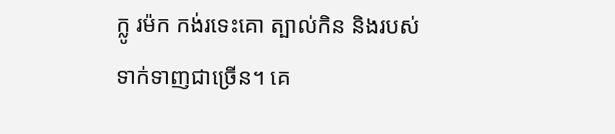ក្លូ រម៉ក កង់រទេះគោ ត្បាល់កិន និងរបស់ទាក់ទាញជាច្រើន។ គេ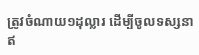ត្រូវចំណាយ១ដុល្លារ ដើម្បីចូលទស្សនាឥ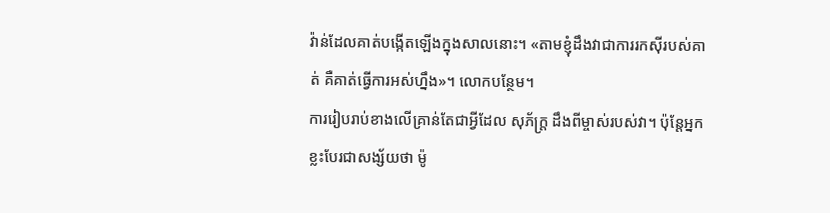វ៉ាន់ដែលគាត់បង្កើតឡើងក្នុងសាលនោះ។ «តាមខ្ញុំដឹងវាជាការរកស៊ីរបស់គាត់ គឺគាត់ធ្វើការអស់ហ្នឹង»។ លោកបន្ថែម។
ការរៀបរាប់ខាងលើគ្រាន់តែជាអ្វីដែល សុភ័ក្ត្រ ដឹងពីម្ចាស់របស់វា។ ប៉ុន្តែអ្នកខ្លះបែរជាសង្ស័យថា ម៉ូ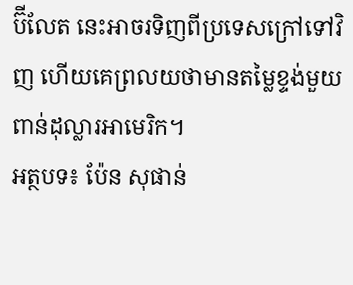ប៊ីលែត នេះអាចរទិញពីប្រទេសក្រៅទៅវិញ ហើយគេព្រលយថាមានតម្លៃខ្ទង់មួយពាន់ដុល្លារអាមេរិក។
អត្ថបទ៖ ប៉ែន សុផាន់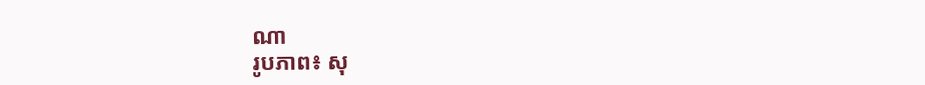ណា
រូបភាព៖ សុ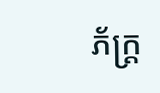ភ័ក្ត្រ